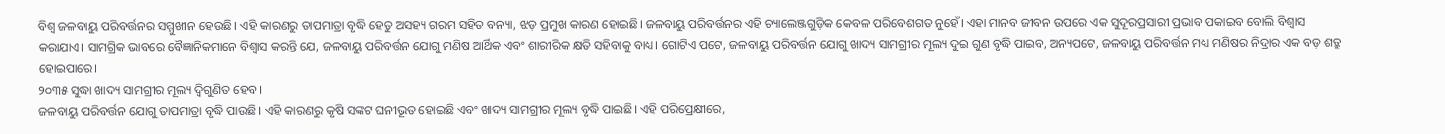ବିଶ୍ୱ ଜଳବାୟୁ ପରିବର୍ତ୍ତନର ସମ୍ମୁଖୀନ ହେଉଛି। ଏହି କାରଣରୁ ତାପମାତ୍ରା ବୃଦ୍ଧି ହେତୁ ଅସହ୍ୟ ଗରମ ସହିତ ବନ୍ୟା, ଝଡ଼ ପ୍ରମୁଖ କାରଣ ହୋଇଛି। ଜଳବାୟୁ ପରିବର୍ତ୍ତନର ଏହି ଚ୍ୟାଲେଞ୍ଜଗୁଡ଼ିକ କେବଳ ପରିବେଶଗତ ନୁହେଁ। ଏହା ମାନବ ଜୀବନ ଉପରେ ଏକ ସୁଦୂରପ୍ରସାରୀ ପ୍ରଭାବ ପକାଇବ ବୋଲି ବିଶ୍ୱାସ କରାଯାଏ। ସାମଗ୍ରିକ ଭାବରେ ବୈଜ୍ଞାନିକମାନେ ବିଶ୍ୱାସ କରନ୍ତି ଯେ, ଜଳବାୟୁ ପରିବର୍ତ୍ତନ ଯୋଗୁ ମଣିଷ ଆର୍ଥିକ ଏବଂ ଶାରୀରିକ କ୍ଷତି ସହିବାକୁ ବାଧ୍ୟ। ଗୋଟିଏ ପଟେ, ଜଳବାୟୁ ପରିବର୍ତ୍ତନ ଯୋଗୁ ଖାଦ୍ୟ ସାମଗ୍ରୀର ମୂଲ୍ୟ ଦୁଇ ଗୁଣ ବୃଦ୍ଧି ପାଇବ, ଅନ୍ୟପଟେ, ଜଳବାୟୁ ପରିବର୍ତ୍ତନ ମଧ୍ୟ ମଣିଷର ନିଦ୍ରାର ଏକ ବଡ଼ ଶତ୍ରୁ ହୋଇପାରେ।
୨୦୩୫ ସୁଦ୍ଧା ଖାଦ୍ୟ ସାମଗ୍ରୀର ମୂଲ୍ୟ ଦ୍ୱିଗୁଣିତ ହେବ।
ଜଳବାୟୁ ପରିବର୍ତ୍ତନ ଯୋଗୁ ତାପମାତ୍ରା ବୃଦ୍ଧି ପାଉଛି। ଏହି କାରଣରୁ କୃଷି ସଙ୍କଟ ଘନୀଭୂତ ହୋଇଛି ଏବଂ ଖାଦ୍ୟ ସାମଗ୍ରୀର ମୂଲ୍ୟ ବୃଦ୍ଧି ପାଇଛି। ଏହି ପରିପ୍ରେକ୍ଷୀରେ,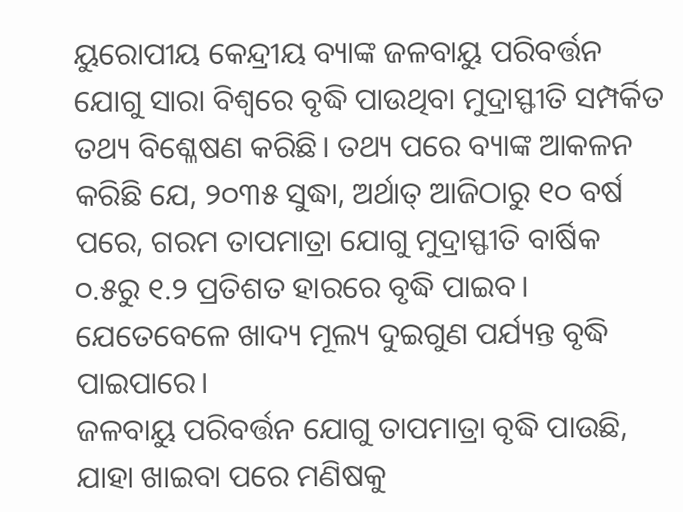ୟୁରୋପୀୟ କେନ୍ଦ୍ରୀୟ ବ୍ୟାଙ୍କ ଜଳବାୟୁ ପରିବର୍ତ୍ତନ ଯୋଗୁ ସାରା ବିଶ୍ୱରେ ବୃଦ୍ଧି ପାଉଥିବା ମୁଦ୍ରାସ୍ଫୀତି ସମ୍ପର୍କିତ ତଥ୍ୟ ବିଶ୍ଳେଷଣ କରିଛି। ତଥ୍ୟ ପରେ ବ୍ୟାଙ୍କ ଆକଳନ କରିଛି ଯେ, ୨୦୩୫ ସୁଦ୍ଧା, ଅର୍ଥାତ୍ ଆଜିଠାରୁ ୧୦ ବର୍ଷ ପରେ, ଗରମ ତାପମାତ୍ରା ଯୋଗୁ ମୁଦ୍ରାସ୍ଫୀତି ବାର୍ଷିକ ୦.୫ରୁ ୧.୨ ପ୍ରତିଶତ ହାରରେ ବୃଦ୍ଧି ପାଇବ। ଯେତେବେଳେ ଖାଦ୍ୟ ମୂଲ୍ୟ ଦୁଇଗୁଣ ପର୍ଯ୍ୟନ୍ତ ବୃଦ୍ଧି ପାଇପାରେ।
ଜଳବାୟୁ ପରିବର୍ତ୍ତନ ଯୋଗୁ ତାପମାତ୍ରା ବୃଦ୍ଧି ପାଉଛି, ଯାହା ଖାଇବା ପରେ ମଣିଷକୁ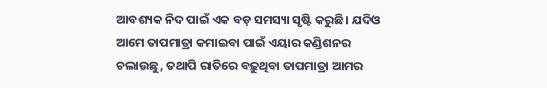ଆବଶ୍ୟକ ନିଦ ପାଇଁ ଏକ ବଡ଼ ସମସ୍ୟା ସୃଷ୍ଟି କରୁଛି। ଯଦିଓ ଆମେ ତାପମାତ୍ରା କମାଇବା ପାଇଁ ଏୟାର କଣ୍ଡିଶନର ଚଲାଉଛୁ, ତଥାପି ରାତିରେ ବଢ଼ୁଥିବା ତାପମାତ୍ରା ଆମର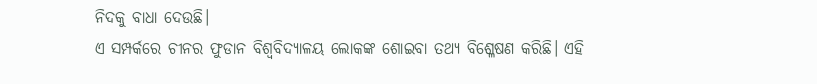ନିଦକୁ ବାଧା ଦେଉଛି।
ଏ ସମ୍ପର୍କରେ ଚୀନର ଫୁଡାନ ବିଶ୍ୱବିଦ୍ୟାଳୟ ଲୋକଙ୍କ ଶୋଇବା ତଥ୍ୟ ବିଶ୍ଳେଷଣ କରିଛି। ଏହି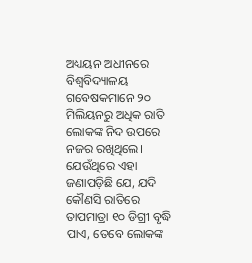ଅଧ୍ୟୟନ ଅଧୀନରେ ବିଶ୍ୱବିଦ୍ୟାଳୟ ଗବେଷକମାନେ ୨୦ ମିଲିୟନରୁ ଅଧିକ ରାତି ଲୋକଙ୍କ ନିଦ ଉପରେ ନଜର ରଖିଥିଲେ। ଯେଉଁଥିରେ ଏହା ଜଣାପଡ଼ିଛି ଯେ, ଯଦି କୌଣସି ରାତିରେ ତାପମାତ୍ରା ୧୦ ଡିଗ୍ରୀ ବୃଦ୍ଧି ପାଏ, ତେବେ ଲୋକଙ୍କ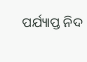ପର୍ଯ୍ୟାପ୍ତ ନିଦ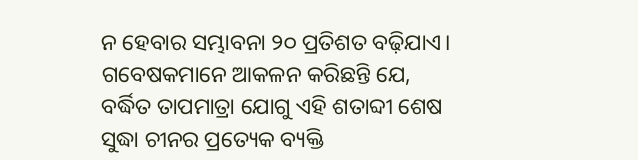ନ ହେବାର ସମ୍ଭାବନା ୨୦ ପ୍ରତିଶତ ବଢ଼ିଯାଏ। ଗବେଷକମାନେ ଆକଳନ କରିଛନ୍ତି ଯେ, ବର୍ଦ୍ଧିତ ତାପମାତ୍ରା ଯୋଗୁ ଏହି ଶତାବ୍ଦୀ ଶେଷ ସୁଦ୍ଧା ଚୀନର ପ୍ରତ୍ୟେକ ବ୍ୟକ୍ତି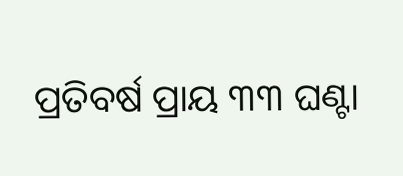ପ୍ରତିବର୍ଷ ପ୍ରାୟ ୩୩ ଘଣ୍ଟା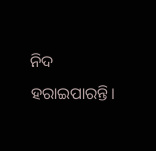ନିଦ ହରାଇପାରନ୍ତି।